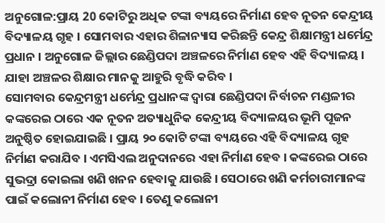ଅନୁଗୋଳ:ପ୍ରାୟ 20 କୋଟିରୁ ଅଧିକ ଟଙ୍କା ବ୍ୟୟରେ ନିର୍ମାଣ ହେବ ନୂତନ କେନ୍ଦ୍ରୀୟ ବିଦ୍ୟାଳୟ ଗୃହ । ସୋମବାର ଏହାର ଶିଳାନ୍ୟାସ କରିଛନ୍ତି କେନ୍ଦ୍ର ଶିକ୍ଷାମନ୍ତ୍ରୀ ଧର୍ମେନ୍ଦ୍ର ପ୍ରଧାନ । ଅନୁଗୋଳ ଜିଲ୍ଲାର ଛେଣ୍ଡିପଦା ଅଞ୍ଚଳରେ ନିର୍ମାଣ ହେବ ଏହି ବିଦ୍ୟାଳୟ । ଯାହା ଅଞ୍ଚଳର ଶିକ୍ଷାର ମାନକୁ ଆହୁରି ବୃଦ୍ଧି କରିବ ।
ସୋମବାର କେନ୍ଦ୍ରମନ୍ତ୍ରୀ ଧର୍ମେନ୍ଦ୍ର ପ୍ରଧାନଙ୍କ ଦ୍ବାରା ଛେଣ୍ଡିପଦା ନିର୍ବାଚନ ମଣ୍ଡଳୀର କଙ୍କରେଇ ଠାରେ ଏକ ନୂତନ ଅତ୍ୟାଧୁନିକ କେନ୍ଦ୍ରୀୟ ବିଦ୍ୟାଳୟର ଭୂମି ପୂଜନ ଅନୁଷ୍ଠିତ ହୋଇଯାଇଛି । ପ୍ରାୟ ୨୦ କୋଟି ଟଙ୍କା ବ୍ୟୟରେ ଏହି ବିଦ୍ୟାଳୟ ଗୃହ ନିର୍ମାଣ କରାଯିବ । ଏମସିଏଲ ଅନୁଦାନରେ ଏହା ନିର୍ମାଣ ହେବ । କଙ୍କରେଇ ଠାରେ ସୁଭଦ୍ରା କୋଇଲା ଖଣି ଖନନ ହେବାକୁ ଯାଉଛି । ସେଠାରେ ଖଣି କର୍ମଚାରୀମାନଙ୍କ ପାଇଁ କଲୋନୀ ନିର୍ମାଣ ହେବ । ତେଣୁ କଲୋନୀ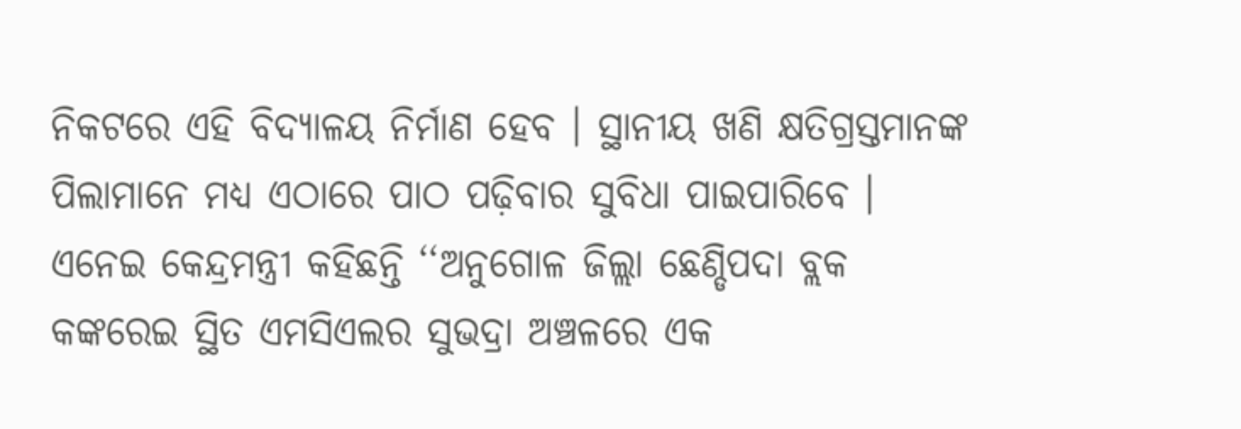ନିକଟରେ ଏହି ବିଦ୍ୟାଳୟ ନିର୍ମାଣ ହେବ । ସ୍ଥାନୀୟ ଖଣି କ୍ଷତିଗ୍ରସ୍ତମାନଙ୍କ ପିଲାମାନେ ମଧ୍ୟ ଏଠାରେ ପାଠ ପଢ଼ିବାର ସୁବିଧା ପାଇପାରିବେ ।
ଏନେଇ କେନ୍ଦ୍ରମନ୍ତ୍ରୀ କହିଛନ୍ତି ‘‘ଅନୁଗୋଳ ଜିଲ୍ଲା ଛେଣ୍ଡିପଦା ବ୍ଲକ କଙ୍କରେଇ ସ୍ଥିତ ଏମସିଏଲର ସୁଭଦ୍ରା ଅଞ୍ଚଳରେ ଏକ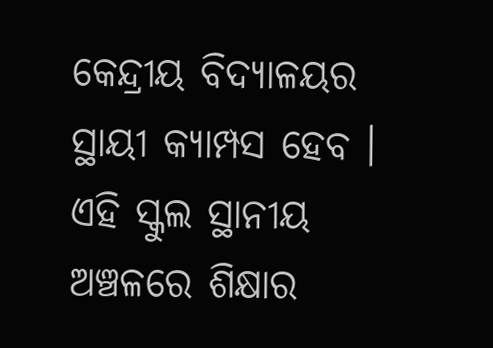କେନ୍ଦ୍ରୀୟ ବିଦ୍ୟାଳୟର ସ୍ଥାୟୀ କ୍ୟାମ୍ପସ ହେବ । ଏହି ସ୍କୁଲ ସ୍ଥାନୀୟ ଅଞ୍ଚଳରେ ଶିକ୍ଷାର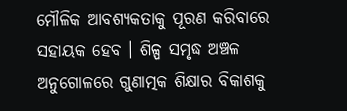ମୌଳିକ ଆବଶ୍ୟକତାକୁ ପୂରଣ କରିବାରେ ସହାୟକ ହେବ । ଶିଳ୍ପ ସମୃଦ୍ଧ ଅଞ୍ଚଳ ଅନୁଗୋଳରେ ଗୁଣାତ୍ମକ ଶିକ୍ଷାର ବିକାଶକୁ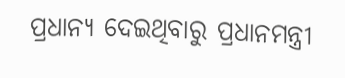ପ୍ରଧାନ୍ୟ ଦେଇଥିବାରୁ ପ୍ରଧାନମନ୍ତ୍ରୀ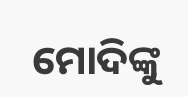ମୋଦିଙ୍କୁ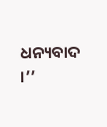ଧନ୍ୟବାଦ ।’’